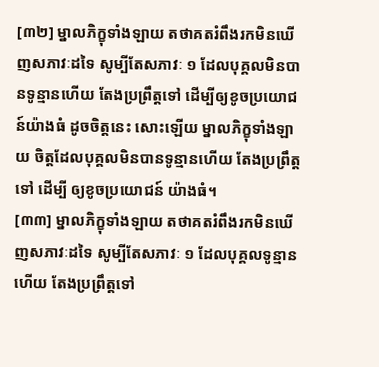[៣២] ម្នាលភិក្ខុទាំងឡាយ តថាគតរំពឹងរកមិនឃើញសភាវៈដទៃ សូម្បីតែសភាវៈ ១ ដែលបុគ្គលមិនបានទូន្មានហើយ តែងប្រព្រឹត្តទៅ ដើម្បីឲ្យខូចប្រយោជន៍យ៉ាងធំ ដូចចិត្តនេះ សោះឡើយ ម្នាលភិក្ខុទាំងឡាយ ចិត្តដែលបុគ្គលមិនបានទូន្មានហើយ តែងប្រព្រឹត្តទៅ ដើម្បី ឲ្យខូចប្រយោជន៍ យ៉ាងធំ។
[៣៣] ម្នាលភិក្ខុទាំងឡាយ តថាគតរំពឹងរកមិនឃើញសភាវៈដទៃ សូម្បីតែសភាវៈ ១ ដែលបុគ្គលទូន្មានហើយ តែងប្រព្រឹត្តទៅ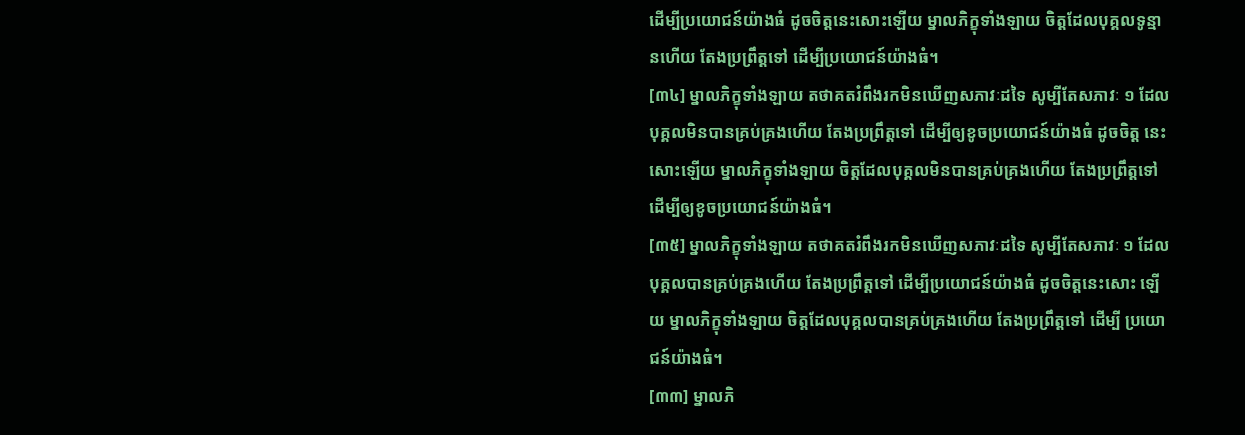ដើម្បីប្រយោជន៍យ៉ាងធំ ដូចចិត្តនេះសោះឡើយ ម្នាលភិក្ខុទាំងឡាយ ចិត្តដែលបុគ្គលទូន្មានហើយ តែងប្រព្រឹត្តទៅ ដើម្បីប្រយោជន៍យ៉ាងធំ។
[៣៤] ម្នាលភិក្ខុទាំងឡាយ តថាគតរំពឹងរកមិនឃើញសភាវៈដទៃ សូម្បីតែសភាវៈ ១ ដែលបុគ្គលមិនបានគ្រប់គ្រងហើយ តែងប្រព្រឹត្តទៅ ដើម្បីឲ្យខូចប្រយោជន៍យ៉ាងធំ ដូចចិត្ត នេះសោះឡើយ ម្នាលភិក្ខុទាំងឡាយ ចិត្តដែលបុគ្គលមិនបានគ្រប់គ្រងហើយ តែងប្រព្រឹត្តទៅ ដើម្បីឲ្យខូចប្រយោជន៍យ៉ាងធំ។
[៣៥] ម្នាលភិក្ខុទាំងឡាយ តថាគតរំពឹងរកមិនឃើញសភាវៈដទៃ សូម្បីតែសភាវៈ ១ ដែលបុគ្គលបានគ្រប់គ្រងហើយ តែងប្រព្រឹត្តទៅ ដើម្បីប្រយោជន៍យ៉ាងធំ ដូចចិត្តនេះសោះ ឡើយ ម្នាលភិក្ខុទាំងឡាយ ចិត្តដែលបុគ្គលបានគ្រប់គ្រងហើយ តែងប្រព្រឹត្តទៅ ដើម្បី ប្រយោជន៍យ៉ាងធំ។
[៣៣] ម្នាលភិ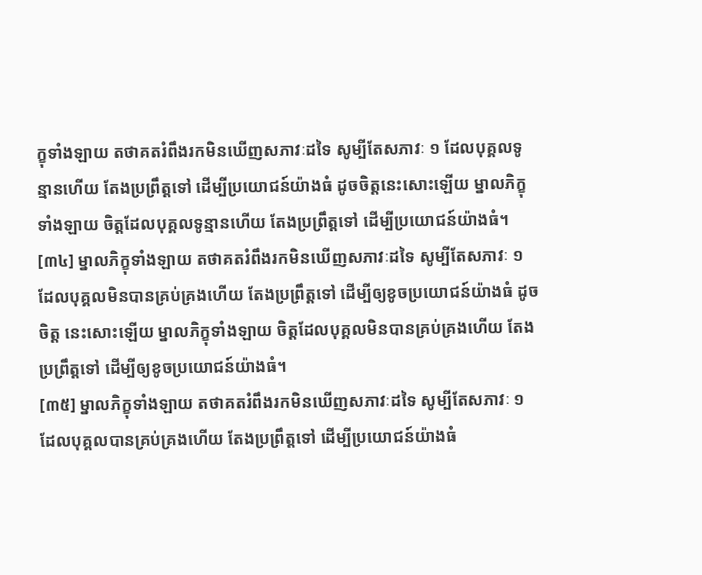ក្ខុទាំងឡាយ តថាគតរំពឹងរកមិនឃើញសភាវៈដទៃ សូម្បីតែសភាវៈ ១ ដែលបុគ្គលទូន្មានហើយ តែងប្រព្រឹត្តទៅ ដើម្បីប្រយោជន៍យ៉ាងធំ ដូចចិត្តនេះសោះឡើយ ម្នាលភិក្ខុទាំងឡាយ ចិត្តដែលបុគ្គលទូន្មានហើយ តែងប្រព្រឹត្តទៅ ដើម្បីប្រយោជន៍យ៉ាងធំ។
[៣៤] ម្នាលភិក្ខុទាំងឡាយ តថាគតរំពឹងរកមិនឃើញសភាវៈដទៃ សូម្បីតែសភាវៈ ១ ដែលបុគ្គលមិនបានគ្រប់គ្រងហើយ តែងប្រព្រឹត្តទៅ ដើម្បីឲ្យខូចប្រយោជន៍យ៉ាងធំ ដូចចិត្ត នេះសោះឡើយ ម្នាលភិក្ខុទាំងឡាយ ចិត្តដែលបុគ្គលមិនបានគ្រប់គ្រងហើយ តែងប្រព្រឹត្តទៅ ដើម្បីឲ្យខូចប្រយោជន៍យ៉ាងធំ។
[៣៥] ម្នាលភិក្ខុទាំងឡាយ តថាគតរំពឹងរកមិនឃើញសភាវៈដទៃ សូម្បីតែសភាវៈ ១ ដែលបុគ្គលបានគ្រប់គ្រងហើយ តែងប្រព្រឹត្តទៅ ដើម្បីប្រយោជន៍យ៉ាងធំ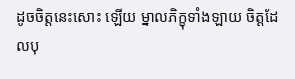ដូចចិត្តនេះសោះ ឡើយ ម្នាលភិក្ខុទាំងឡាយ ចិត្តដែលបុ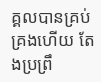គ្គលបានគ្រប់គ្រងហើយ តែងប្រព្រឹ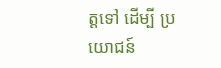ត្តទៅ ដើម្បី ប្រយោជន៍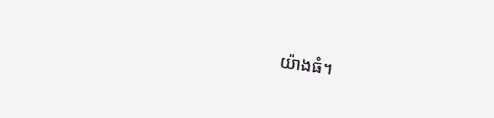យ៉ាងធំ។